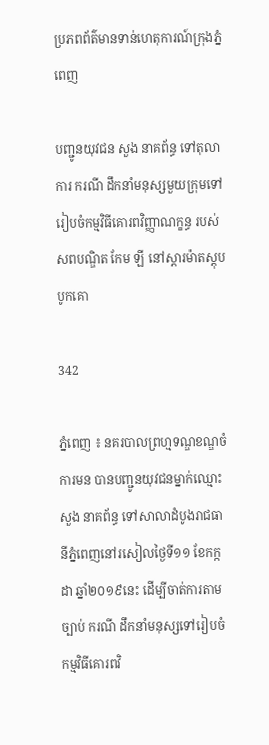ប្រភពព័ត៌មានទាន់ហេតុការណ៍ក្រុងភ្នំពេញ

បញ្ជូនយុវជន សួង នាគព័ន្ធ ទៅតុលាការ ករណី ដឹកនាំមនុស្សមួយក្រុមទៅរៀបចំកម្មវិធីគោរពវិញ្ញាណក្ខន្ធ របស់សពបណ្ឌិត កែម ឡី នៅស្តារម៉ាតស្តុបបូកគោ

342

ភ្នំពេញ ៖ នគរបាលព្រហ្មទណ្ឌខណ្ឌចំការមន បានបញ្ជូនយុវជនម្នាក់ឈ្មោះ សួង នាគព័ន្ធ ទៅសាលាដំបូងរាជធានីភ្នំពេញនៅរសៀលថ្ងៃទី១១ ខែកក្កដា ឆ្នាំ២០១៩នេះ ដើម្បីចាត់ការតាមច្បាប់ ករណី ដឹកនាំមនុស្សទៅរៀបចំកម្មវិធីគោរពវិ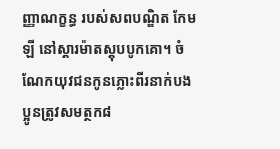ញ្ញាណក្ខន្ធ របស់សពបណ្ឌិត កែម ឡី នៅស្តារម៉ាតស្តុបបូកគោ។ ចំណែកយុវជនកូនភ្លោះពីរនាក់បងប្អូនត្រូវសមត្ថក៨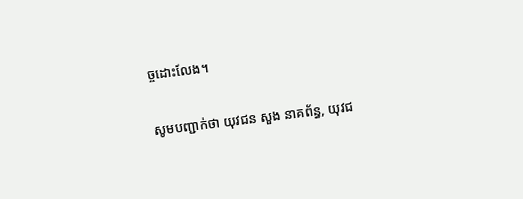ច្ចដោះលែង។

សូមបញ្ជាក់ថា យុវជន សួង នាគព័ន្ធ, យុវជ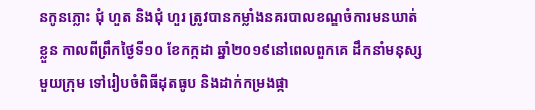នកូនភ្លោះ ជុំ ហួត និងជុំ ហួរ ត្រូវបានកម្លាំងនគរបាលខណ្ឌចំការមនឃាត់ខ្លួន កាលពីព្រឹកថ្ងៃទី១០ ខែកក្កដា ឆ្នាំ២០១៩នៅពេលពួកគេ ដឹកនាំមនុស្សមួយក្រុម ទៅរៀបចំពិធីដុតធូប និងដាក់កម្រងផ្កា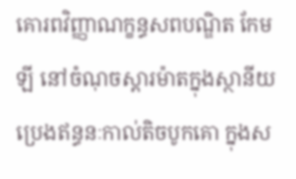គោរពវិញ្ញាណក្ខន្ធសពបណ្ឌិត កែម ឡី នៅចំណុចស្តារម៉ាតក្នុងស្ថានីយប្រេងឥន្ធនៈកាល់តិចបូកគោ ក្នុងស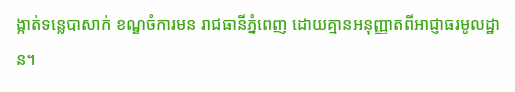ង្កាត់ទន្លេបាសាក់ ខណ្ឌចំការមន រាជធានីភ្នំពេញ ដោយគ្មានអនុញ្ញាតពីអាជ្ញាធរមូលដ្ឋាន។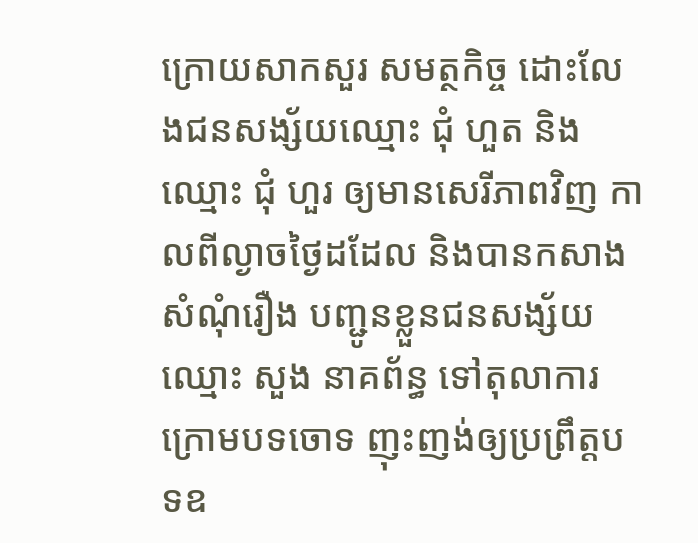ក្រោយសាកសួរ សមត្ថកិច្ច ដោះលែងជនសង្ស័យឈ្មោះ ជុំ ហួត និងឈ្មោះ ជុំ ហួរ ឲ្យមានសេរីភាពវិញ កាលពីល្ងាចថ្ងៃដដែល និងបានកសាងសំណុំរឿង បញ្ជូនខ្លួនជនសង្ស័យឈ្មោះ សួង នាគព័ន្ធ ទៅតុលាការក្រោមបទចោទ ញុះញង់ឲ្យប្រព្រឹត្តបទឧ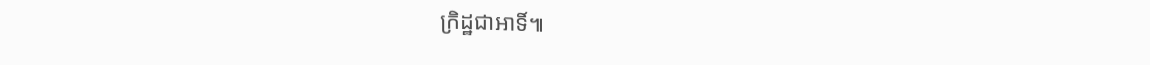ក្រិដ្ឋជាអាទិ៍៕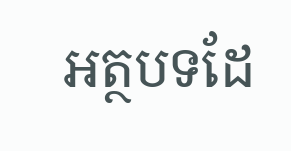អត្ថបទដែ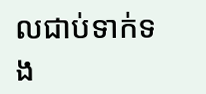លជាប់ទាក់ទង